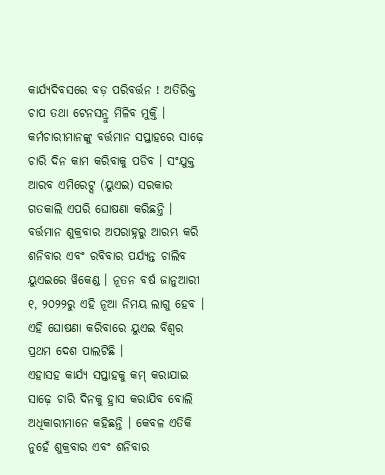କାର୍ଯ୍ୟଦିବସରେ ବଡ଼ ପରିବର୍ତ୍ତନ ! ଅତିରିକ୍ତ ଚାପ ତଥା ଟେନସନ୍ରୁ ମିଳିବ ମୁକ୍ତି । କର୍ମଚାରୀମାନଙ୍କୁ ବର୍ତ୍ତମାନ ସପ୍ତାହରେ ସାଢ଼େ ଚାରି ଦିନ କାମ କରିବାକୁ ପଡିବ । ସଂଯୁକ୍ତ ଆରବ ଏମିରେଟ୍ସ (ୟୁଏଇ) ସରକାର ଗତକାଲି ଏପରି ଘୋଷଣା କରିଛନ୍ତି । ବର୍ତ୍ତମାନ ଶୁକ୍ରବାର ଅପରାହ୍ନରୁ ଆରମ୍ଭ କରି ଶନିବାର ଏବଂ ରବିବାର ପର୍ଯ୍ୟନ୍ତ ଚାଲିବ ୟୁଏଇରେ ୱିକେଣ୍ଡ । ନୂତନ ବର୍ଷ ଜାନୁଆରୀ ୧, ୨୦୨୨ରୁ ଏହି ନୂଆ ନିମୟ ଲାଗୁ ହେବ । ଏହି ଘୋଷଣା କରିବାରେ ୟୁଏଇ ବିଶ୍ୱର ପ୍ରଥମ ଦେଶ ପାଲଟିଛି ।
ଏହାସହ କାର୍ଯ୍ୟ ସପ୍ତାହକୁ କମ୍ କରାଯାଇ ସାଢ଼େ ଚାରି ଦିନକୁ ହ୍ରାସ କରାଯିବ ବୋଲି ଅଧିକାରୀମାନେ କହିଛନ୍ତି । କେବଳ ଏତିକି ନୁହେଁ ଶୁକ୍ରବାର ଏବଂ ଶନିବାର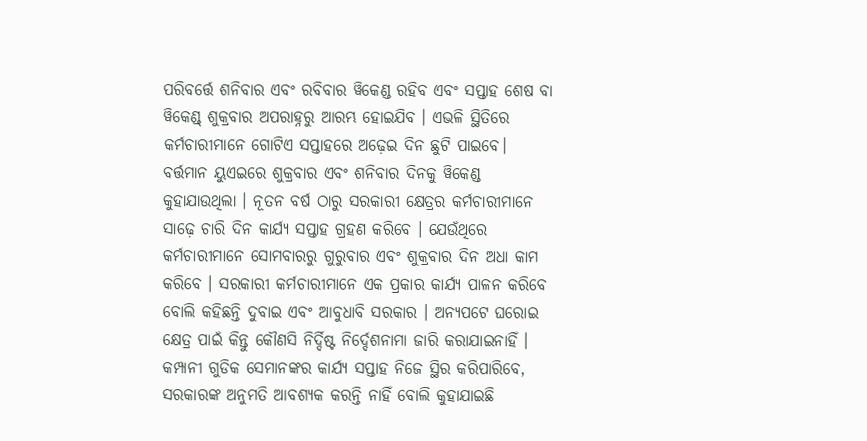ପରିବର୍ତ୍ତେ ଶନିବାର ଏବଂ ରବିବାର ୱିକେଣ୍ଡ ରହିବ ଏବଂ ସପ୍ତାହ ଶେଷ ବା ୱିକେଣ୍ଡ୍ ଶୁକ୍ରବାର ଅପରାହ୍ନରୁ ଆରମ୍ଭ ହୋଇଯିବ । ଏଭଳି ସ୍ଥିତିରେ କର୍ମଚାରୀମାନେ ଗୋଟିଏ ସପ୍ତାହରେ ଅଢ଼େଇ ଦିନ ଛୁଟି ପାଇବେ।
ବର୍ତ୍ତମାନ ୟୁଏଇରେ ଶୁକ୍ରବାର ଏବଂ ଶନିବାର ଦିନକୁ ୱିକେଣ୍ଡ କୁହାଯାଉଥିଲା । ନୂତନ ବର୍ଷ ଠାରୁ ସରକାରୀ କ୍ଷେତ୍ରର କର୍ମଚାରୀମାନେ ସାଢ଼େ ଚାରି ଦିନ କାର୍ଯ୍ୟ ସପ୍ତାହ ଗ୍ରହଣ କରିବେ । ଯେଉଁଥିରେ କର୍ମଚାରୀମାନେ ସୋମବାରରୁ ଗୁରୁବାର ଏବଂ ଶୁକ୍ରବାର ଦିନ ଅଧା କାମ କରିବେ । ସରକାରୀ କର୍ମଚାରୀମାନେ ଏକ ପ୍ରକାର କାର୍ଯ୍ୟ ପାଳନ କରିବେ ବୋଲି କହିଛନ୍ତି ଦୁବାଇ ଏବଂ ଆବୁଧାବି ସରକାର । ଅନ୍ୟପଟେ ଘରୋଇ କ୍ଷେତ୍ର ପାଇଁ କିନ୍ତୁ କୌଣସି ନିର୍ଦ୍ଦିଷ୍ଟ ନିର୍ଦ୍ଦେଶନାମା ଜାରି କରାଯାଇନାହିଁ । କମ୍ପାନୀ ଗୁଡିକ ସେମାନଙ୍କର କାର୍ଯ୍ୟ ସପ୍ତାହ ନିଜେ ସ୍ଥିର କରିପାରିବେ, ସରକାରଙ୍କ ଅନୁମତି ଆବଶ୍ୟକ କରନ୍ତି ନାହିଁ ବୋଲି କୁହାଯାଇଛି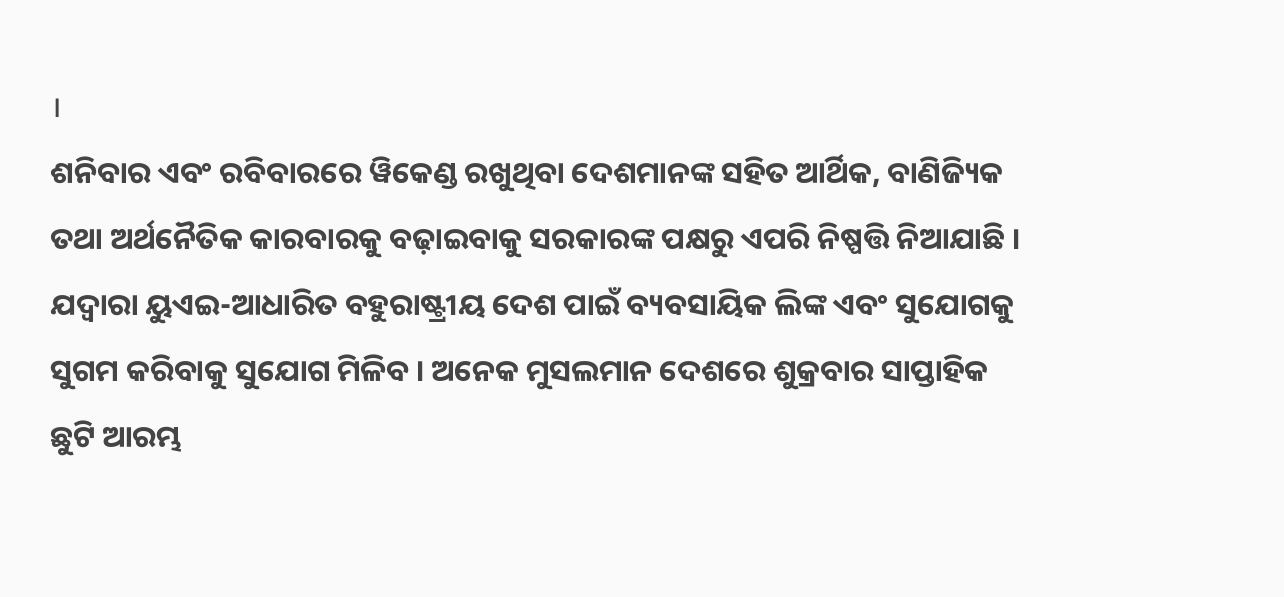।
ଶନିବାର ଏବଂ ରବିବାରରେ ୱିକେଣ୍ଡ ରଖୁଥିବା ଦେଶମାନଙ୍କ ସହିତ ଆର୍ଥିକ, ବାଣିଜ୍ୟିକ ତଥା ଅର୍ଥନୈତିକ କାରବାରକୁ ବଢ଼ାଇବାକୁ ସରକାରଙ୍କ ପକ୍ଷରୁ ଏପରି ନିଷ୍ପତ୍ତି ନିଆଯାଛି । ଯଦ୍ୱାରା ୟୁଏଇ-ଆଧାରିତ ବହୁରାଷ୍ଟ୍ରୀୟ ଦେଶ ପାଇଁ ବ୍ୟବସାୟିକ ଲିଙ୍କ ଏବଂ ସୁଯୋଗକୁ ସୁଗମ କରିବାକୁ ସୁଯୋଗ ମିଳିବ । ଅନେକ ମୁସଲମାନ ଦେଶରେ ଶୁକ୍ରବାର ସାପ୍ତାହିକ ଛୁଟି ଆରମ୍ଭ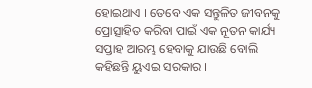ହୋଇଥାଏ । ତେବେ ଏକ ସନ୍ତୁଳିତ ଜୀବନକୁ ପ୍ରୋତ୍ସାହିତ କରିବା ପାଇଁ ଏକ ନୂତନ କାର୍ଯ୍ୟ ସପ୍ତାହ ଆରମ୍ଭ ହେବାକୁ ଯାଉଛି ବୋଲି କହିଛନ୍ତି ୟୁଏଇ ସରକାର ।